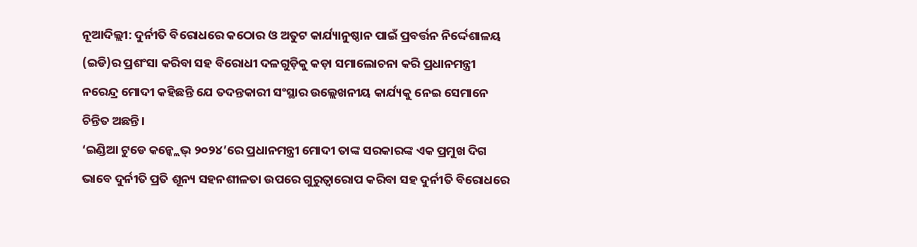ନୂଆଦିଲ୍ଲୀ: ଦୁର୍ନୀତି ବିରୋଧରେ କଠୋର ଓ ଅତୁଟ କାର୍ଯ୍ୟାନୁଷ୍ଠାନ ପାଇଁ ପ୍ରବର୍ତ୍ତନ ନିର୍ଦ୍ଦେଶାଳୟ (ଇଡି)ର ପ୍ରଶଂସା କରିବା ସହ ବିରୋଧୀ ଦଳଗୁଡ଼ିକୁ କଡ଼ା ସମାଲୋଚନା କରି ପ୍ରଧାନମନ୍ତ୍ରୀ ନରେନ୍ଦ୍ର ମୋଦୀ କହିଛନ୍ତି ଯେ ତଦନ୍ତକାରୀ ସଂସ୍ଥାର ଉଲ୍ଲେଖନୀୟ କାର୍ଯ୍ୟକୁ ନେଇ ସେମାନେ ଚିନ୍ତିତ ଅଛନ୍ତି।
‘ଇଣ୍ଡିଆ ଟୁଡେ କନ୍କ୍ଲେଭ୍ ୨୦୨୪’ରେ ପ୍ରଧାନମନ୍ତ୍ରୀ ମୋଦୀ ତାଙ୍କ ସରକାରଙ୍କ ଏକ ପ୍ରମୁଖ ଦିଗ ଭାବେ ଦୁର୍ନୀତି ପ୍ରତି ଶୂନ୍ୟ ସହନଶୀଳତା ଉପରେ ଗୁରୁତ୍ୱାରୋପ କରିବା ସହ ଦୁର୍ନୀତି ବିରୋଧରେ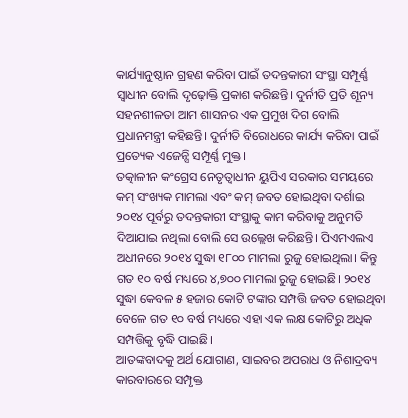କାର୍ଯ୍ୟାନୁଷ୍ଠାନ ଗ୍ରହଣ କରିବା ପାଇଁ ତଦନ୍ତକାରୀ ସଂସ୍ଥା ସମ୍ପୂର୍ଣ୍ଣ ସ୍ୱାଧୀନ ବୋଲି ଦୃଢ଼ୋକ୍ତି ପ୍ରକାଶ କରିଛନ୍ତି। ଦୁର୍ନୀତି ପ୍ରତି ଶୂନ୍ୟ ସହନଶୀଳତା ଆମ ଶାସନର ଏକ ପ୍ରମୁଖ ଦିଗ ବୋଲି ପ୍ରଧାନମନ୍ତ୍ରୀ କହିଛନ୍ତି। ଦୁର୍ନୀତି ବିରୋଧରେ କାର୍ଯ୍ୟ କରିବା ପାଇଁ ପ୍ରତ୍ୟେକ ଏଜେନ୍ସି ସମ୍ପୂର୍ଣ୍ଣ ମୁକ୍ତ।
ତତ୍କାଳୀନ କଂଗ୍ରେସ ନେତୃତ୍ୱାଧୀନ ୟୁପିଏ ସରକାର ସମୟରେ କମ୍ ସଂଖ୍ୟକ ମାମଲା ଏବଂ କମ୍ ଜବତ ହୋଇଥିବା ଦର୍ଶାଇ ୨୦୧୪ ପୂର୍ବରୁ ତଦନ୍ତକାରୀ ସଂସ୍ଥାକୁ କାମ କରିବାକୁ ଅନୁମତି ଦିଆଯାଇ ନଥିଲା ବୋଲି ସେ ଉଲ୍ଲେଖ କରିଛନ୍ତି। ପିଏମଏଲଏ ଅଧୀନରେ ୨୦୧୪ ସୁଦ୍ଧା ୧୮୦୦ ମାମଲା ରୁଜୁ ହୋଇଥିଲା। କିନ୍ତୁ ଗତ ୧୦ ବର୍ଷ ମଧ୍ୟରେ ୪,୭୦୦ ମାମଲା ରୁଜୁ ହୋଇଛି। ୨୦୧୪ ସୁଦ୍ଧା କେବଳ ୫ ହଜାର କୋଟି ଟଙ୍କାର ସମ୍ପତ୍ତି ଜବତ ହୋଇଥିବା ବେଳେ ଗତ ୧୦ ବର୍ଷ ମଧ୍ୟରେ ଏହା ଏକ ଲକ୍ଷ କୋଟିରୁ ଅଧିକ ସମ୍ପତ୍ତିକୁ ବୃଦ୍ଧି ପାଇଛି।
ଆତଙ୍କବାଦକୁ ଅର୍ଥ ଯୋଗାଣ, ସାଇବର ଅପରାଧ ଓ ନିଶାଦ୍ରବ୍ୟ କାରବାରରେ ସମ୍ପୃକ୍ତ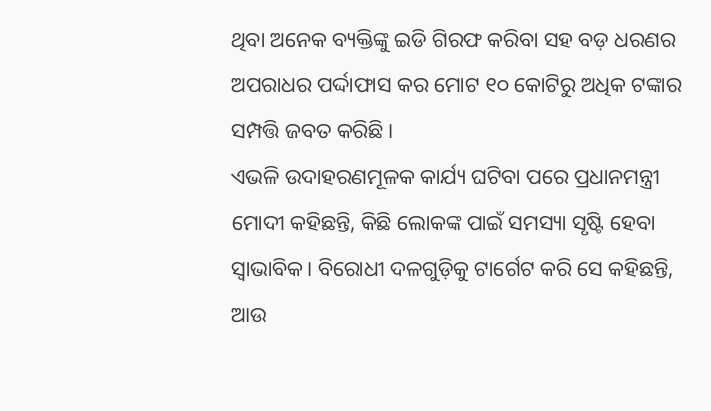ଥିବା ଅନେକ ବ୍ୟକ୍ତିଙ୍କୁ ଇଡି ଗିରଫ କରିବା ସହ ବଡ଼ ଧରଣର ଅପରାଧର ପର୍ଦ୍ଦାଫାସ କର ମୋଟ ୧୦ କୋଟିରୁ ଅଧିକ ଟଙ୍କାର ସମ୍ପତ୍ତି ଜବତ କରିଛି।
ଏଭଳି ଉଦାହରଣମୂଳକ କାର୍ଯ୍ୟ ଘଟିବା ପରେ ପ୍ରଧାନମନ୍ତ୍ରୀ ମୋଦୀ କହିଛନ୍ତି, କିଛି ଲୋକଙ୍କ ପାଇଁ ସମସ୍ୟା ସୃଷ୍ଟି ହେବା ସ୍ୱାଭାବିକ। ବିରୋଧୀ ଦଳଗୁଡ଼ିକୁ ଟାର୍ଗେଟ କରି ସେ କହିଛନ୍ତି, ଆଉ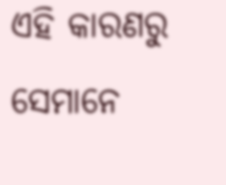ଏହି କାରଣରୁ ସେମାନେ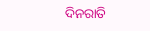ଦିନରାତି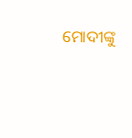ମୋଦୀଙ୍କୁ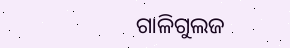ଗାଳିଗୁଲଜ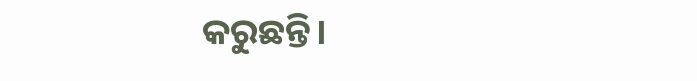କରୁଛନ୍ତି।